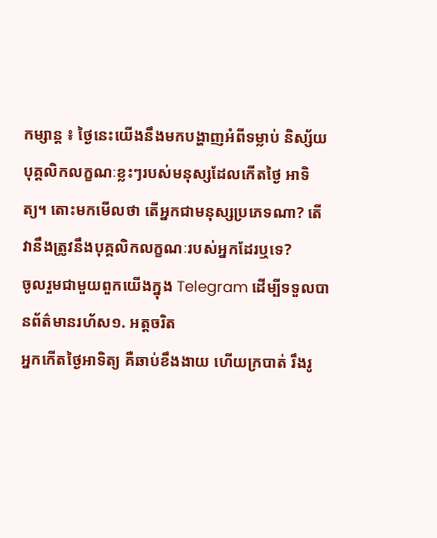កម្សាន្ត ៖ ថ្ងៃនេះយើងនឹងមកបង្ហាញអំពីទម្លាប់ និស្ស័យ បុគ្គលិកលក្ខណៈខ្លះៗរបស់មនុស្សដែលកើតថ្ងៃ អាទិត្យ។ តោះមកមើលថា តើអ្នកជាមនុស្សប្រភេទណា? តើវានឹងត្រូវនឹងបុគ្គលិកលក្ខណៈរបស់អ្នកដែរឬទេ?
ចូលរួមជាមួយពួកយើងក្នុង Telegram ដើម្បីទទួលបានព័ត៌មានរហ័ស១. អត្តចរិត
អ្នកកើតថ្ងៃអាទិត្យ គឺឆាប់ខឹងងាយ ហើយក្របាត់ រឹងរូ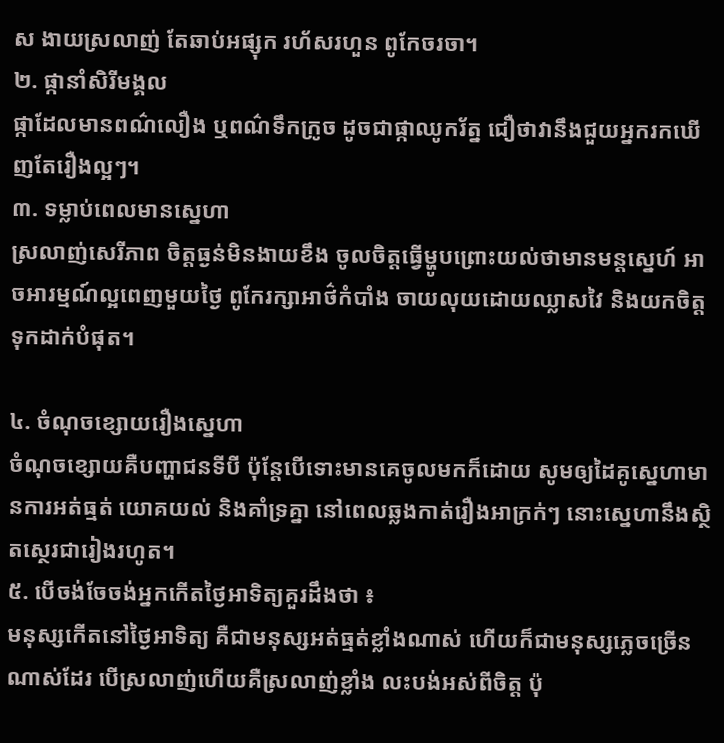ស ងាយស្រលាញ់ តែឆាប់អផ្សុក រហ័សរហួន ពូកែចរចា។
២. ផ្កានាំសិរីមង្គល
ផ្កាដែលមានពណ៌លឿង ឬពណ៌ទឹកក្រូច ដូចជាផ្កាឈូករ័ត្ន ជឿថាវានឹងជួយអ្នករកឃើញតែរឿងល្អៗ។
៣. ទម្លាប់ពេលមានស្នេហា
ស្រលាញ់សេរីភាព ចិត្តធ្ងន់មិនងាយខឹង ចូលចិត្តធ្វើម្ហូបព្រោះយល់ថាមានមន្តស្នេហ៍ អាចអារម្មណ៍ល្អពេញមួយថ្ងៃ ពូកែរក្សាអាថ៌កំបាំង ចាយលុយដោយឈ្លាសវៃ និងយកចិត្តទុកដាក់បំផុត។

៤. ចំណុចខ្សោយរឿងស្នេហា
ចំណុចខ្សោយគឺបញ្ហាជនទីបី ប៉ុន្តែបើទោះមានគេចូលមកក៏ដោយ សូមឲ្យដៃគូស្នេហាមានការអត់ធ្មត់ យោគយល់ និងគាំទ្រគ្នា នៅពេលឆ្លងកាត់រឿងអាក្រក់ៗ នោះស្នេហានឹងស្ថិតស្ថេរជារៀងរហូត។
៥. បើចង់ចែចង់អ្នកកើតថ្ងៃអាទិត្យគួរដឹងថា ៖
មនុស្សកើតនៅថ្ងៃអាទិត្យ គឺជាមនុស្សអត់ធ្មត់ខ្លាំងណាស់ ហើយក៏ជាមនុស្សភ្លេចច្រើនណាស់ដែរ បើស្រលាញ់ហើយគឺស្រលាញ់ខ្លាំង លះបង់អស់ពីចិត្ត ប៉ុ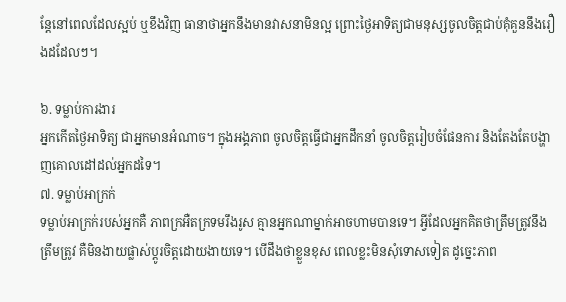ន្តែនៅពេលដែលស្អប់ ឬខឹងវិញ ធានាថាអ្នកនឹងមានវាសនាមិនល្អ ព្រោះថ្ងៃអាទិត្យជាមនុស្សចូលចិត្តជាប់គុំគួននឹងរឿងដដែលៗ។

៦. ទម្លាប់ការងារ
អ្នកកើតថ្ងៃអាទិត្យ ជាអ្នកមានអំណាច។ ក្នុងអង្គភាព ចូលចិត្តធ្វើជាអ្នកដឹកនាំ ចូលចិត្តរៀបចំផែនការ និងតែងតែបង្ហាញគោលដៅដល់អ្នកដទៃ។
៧. ទម្លាប់អាក្រក់
ទម្លាប់អាក្រក់របស់អ្នកគឺ ភាពក្រអឺតក្រទមរឹងរូស គ្មានអ្នកណាម្នាក់អាចហាមបានទេ។ អ្វីដែលអ្នកគិតថាត្រឹមត្រូវនឹងត្រឹមត្រូវ គឺមិនងាយផ្លាស់ប្តូរចិត្តដោយងាយទេ។ បើដឹងថាខ្លួនខុស ពេលខ្លះមិនសុំទោសទៀត ដូច្នេះភាព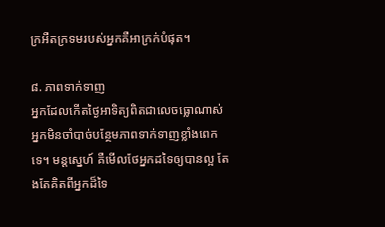ក្រអឺតក្រទមរបស់អ្នកគឺអាក្រក់បំផុត។

៨. ភាពទាក់ទាញ
អ្នកដែលកើតថ្ងៃអាទិត្យពិតជាលេចធ្លោណាស់ អ្នកមិនចាំបាច់បន្ថែមភាពទាក់ទាញខ្លាំងពេកទេ។ មន្តស្នេហ៍ គឺមើលថែអ្នកដទៃឲ្យបានល្អ តែងតែគិតពីអ្នកដ៏ទៃ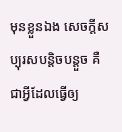មុនខ្លួនឯង សេចក្តីសប្បុរសបន្តិចបន្តួច គឺជាអ្វីដែលធ្វើឲ្យ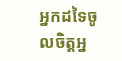អ្នកដទៃចូលចិត្តអ្ន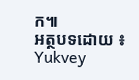ក៕
អត្ថបទដោយ ៖ Yukvey